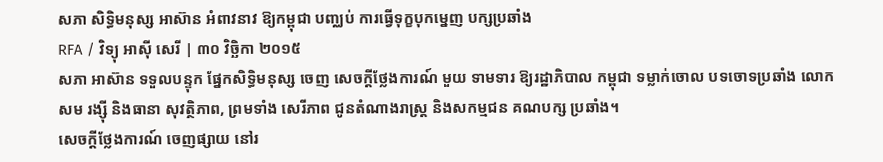សភា សិទ្ធិមនុស្ស អាស៊ាន អំពាវនាវ ឱ្យកម្ពុជា បញ្ឈប់ ការធ្វើទុក្ខបុកម្នេញ បក្សប្រឆាំង
RFA / វិទ្យុ អាស៊ី សេរី | ៣០ វិច្ឆិកា ២០១៥
សភា អាស៊ាន ទទួលបន្ទុក ផ្នែកសិទ្ធិមនុស្ស ចេញ សេចក្ដីថ្លែងការណ៍ មួយ ទាមទារ ឱ្យរដ្ឋាភិបាល កម្ពុជា ទម្លាក់ចោល បទចោទប្រឆាំង លោក សម រង្ស៊ី និងធានា សុវត្ថិភាព, ព្រមទាំង សេរីភាព ជូនតំណាងរាស្ត្រ និងសកម្មជន គណបក្ស ប្រឆាំង។
សេចក្ដីថ្លែងការណ៍ ចេញផ្សាយ នៅរ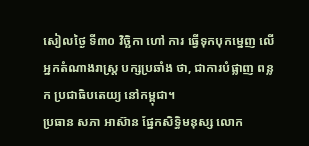សៀលថ្ងៃ ទី៣០ វិច្ឆិកា ហៅ ការ ធ្វើទុកបុកម្នេញ លើអ្នកតំណាងរាស្ត្រ បក្សប្រឆាំង ថា, ជាការបំផ្លាញ ពន្លក ប្រជាធិបតេយ្យ នៅកម្ពុជា។
ប្រធាន សភា អាស៊ាន ផ្នែកសិទ្ធិមនុស្ស លោក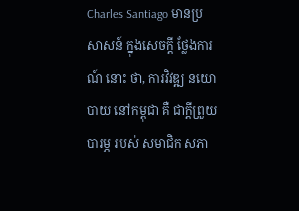Charles Santiago មានប្រសាសន៍ ក្នុងសេចក្ដី ថ្លែងការណ៍ នោះ ថា, ការវិវឌ្ឍ នយោបាយ នៅកម្ពុជា គឺ ជាក្ដីព្រួយបារម្ភ របស់ សមាជិក សភា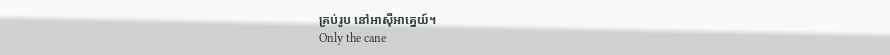គ្រប់រូប នៅអាស៊ីអាគ្នេយ៍។
Only the cane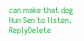can make that dog Hun Sen to listen.
ReplyDelete